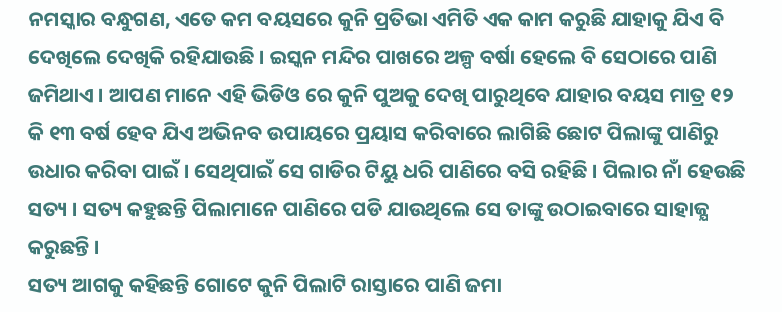ନମସ୍କାର ବନ୍ଧୁଗଣ, ଏତେ କମ ବୟସରେ କୁନି ପ୍ରତିଭା ଏମିତି ଏକ କାମ କରୁଛି ଯାହାକୁ ଯିଏ ବି ଦେଖିଲେ ଦେଖିକି ରହିଯାଉଛି । ଇସ୍କନ ମନ୍ଦିର ପାଖରେ ଅଳ୍ପ ବର୍ଷା ହେଲେ ବି ସେଠାରେ ପାଣି ଜମିଥାଏ । ଆପଣ ମାନେ ଏହି ଭିଡିଓ ରେ କୁନି ପୁଅକୁ ଦେଖି ପାରୁଥିବେ ଯାହାର ବୟସ ମାତ୍ର ୧୨ କି ୧୩ ବର୍ଷ ହେବ ଯିଏ ଅଭିନବ ଉପାୟରେ ପ୍ରୟାସ କରିବାରେ ଲାଗିଛି ଛୋଟ ପିଲାଙ୍କୁ ପାଣିରୁ ଉଧାର କରିବା ପାଇଁ । ସେଥିପାଇଁ ସେ ଗାଡିର ଟିୟୁ ଧରି ପାଣିରେ ବସି ରହିଛି । ପିଲାର ନାଁ ହେଉଛି ସତ୍ୟ । ସତ୍ୟ କହୁଛନ୍ତି ପିଲାମାନେ ପାଣିରେ ପଡି ଯାଉଥିଲେ ସେ ତାଙ୍କୁ ଉଠାଇବାରେ ସାହାଜ୍ଯ କରୁଛନ୍ତି ।
ସତ୍ୟ ଆଗକୁ କହିଛନ୍ତି ଗୋଟେ କୁନି ପିଲାଟି ରାସ୍ତାରେ ପାଣି ଜମା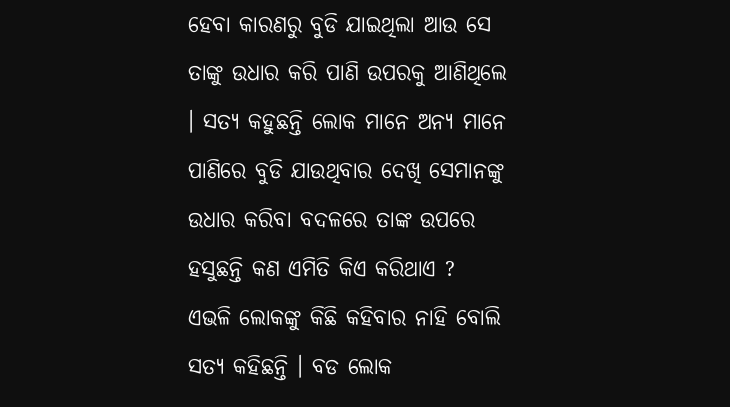ହେବା କାରଣରୁ ବୁଡି ଯାଇଥିଲା ଆଉ ସେ ତାଙ୍କୁ ଉଧାର କରି ପାଣି ଉପରକୁ ଆଣିଥିଲେ । ସତ୍ୟ କହୁଛନ୍ତି ଲୋକ ମାନେ ଅନ୍ୟ ମାନେ ପାଣିରେ ବୁଡି ଯାଉଥିବାର ଦେଖି ସେମାନଙ୍କୁ ଉଧାର କରିବା ବଦଳରେ ତାଙ୍କ ଉପରେ ହସୁଛନ୍ତି କଣ ଏମିତି କିଏ କରିଥାଏ ?
ଏଭଳି ଲୋକଙ୍କୁ କିଛି କହିବାର ନାହି ବୋଲି ସତ୍ୟ କହିଛନ୍ତି । ବଡ ଲୋକ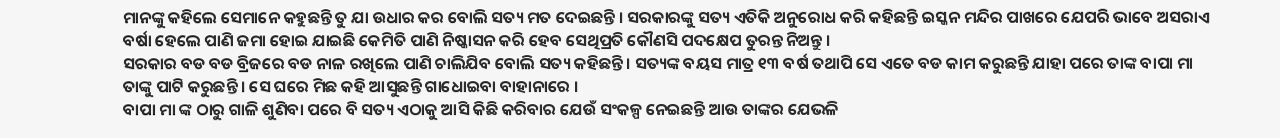ମାନଙ୍କୁ କହିଲେ ସେମାନେ କହୁଛନ୍ତି ତୁ ଯା ଉଧାର କର ବୋଲି ସତ୍ୟ ମତ ଦେଇଛନ୍ତି । ସରକାରଙ୍କୁ ସତ୍ୟ ଏତିକି ଅନୁରୋଧ କରି କହିଛନ୍ତି ଇସ୍କନ ମନ୍ଦିର ପାଖରେ ଯେପରି ଭାବେ ଅସରାଏ ବର୍ଷା ହେଲେ ପାଣି ଜମା ହୋଇ ଯାଇଛି କେମିତି ପାଣି ନିଷ୍କାସନ କରି ହେବ ସେଥିପ୍ରତି କୌଣସି ପଦକ୍ଷେପ ତୁରନ୍ତ ନିଅନ୍ତୁ ।
ସରକାର ବଡ ବଡ ବ୍ରିଜରେ ବଡ ନାଳ ରଖିଲେ ପାଣି ଚାଲିଯିବ ବୋଲି ସତ୍ୟ କହିଛନ୍ତି । ସତ୍ୟଙ୍କ ବୟସ ମାତ୍ର ୧୩ ବର୍ଷ ତଥାପି ସେ ଏତେ ବଡ କାମ କରୁଛନ୍ତି ଯାହା ପରେ ତାଙ୍କ ବାପା ମା ତାଙ୍କୁ ପାଟି କରୁଛନ୍ତି । ସେ ଘରେ ମିଛ କହି ଆସୁଛନ୍ତି ଗାଧୋଇବା ବାହାନାରେ ।
ବାପା ମା ଙ୍କ ଠାରୁ ଗାଳି ଶୁଣିବା ପରେ ବି ସତ୍ୟ ଏଠାକୁ ଆସି କିଛି କରିବାର ଯେଉଁ ସଂକଳ୍ପ ନେଇଛନ୍ତି ଆଉ ତାଙ୍କର ଯେଭଳି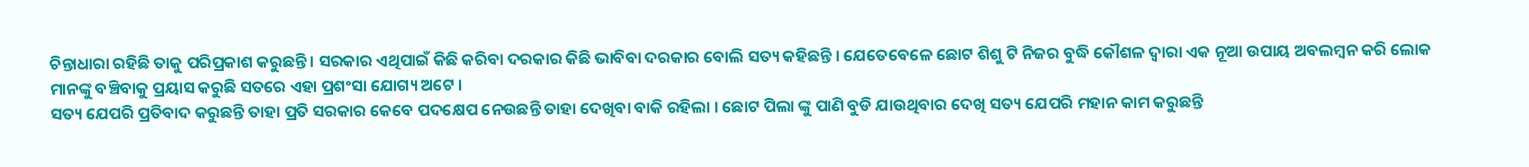ଚିନ୍ତାଧାରା ରହିଛି ତାକୁ ପରିପ୍ରକାଶ କରୁଛନ୍ତି । ସରକାର ଏଥିପାଇଁ କିଛି କରିବା ଦରକାର କିଛି ଭାବିବା ଦରକାର ବୋଲି ସତ୍ୟ କହିଛନ୍ତି । ଯେତେବେଳେ ଛୋଟ ଶିଶୁ ଟି ନିଜର ବୁଦ୍ଧି କୌଶଳ ଦ୍ଵାରା ଏକ ନୂଆ ଉପାୟ ଅବଲମ୍ବନ କରି ଲୋକ ମାନଙ୍କୁ ବଞ୍ଚିବାକୁ ପ୍ରୟାସ କରୁଛି ସତରେ ଏହା ପ୍ରଶଂସା ଯୋଗ୍ୟ ଅଟେ ।
ସତ୍ୟ ଯେପରି ପ୍ରତିବାଦ କରୁଛନ୍ତି ତାହା ପ୍ରତି ସରକାର କେବେ ପଦକ୍ଷେପ ନେଉଛନ୍ତି ତାହା ଦେଖିବା ବାକି ରହିଲା । ଛୋଟ ପିଲା ଙ୍କୁ ପାଣି ବୁଡି ଯାଉଥିବାର ଦେଖି ସତ୍ୟ ଯେପରି ମହାନ କାମ କରୁଛନ୍ତି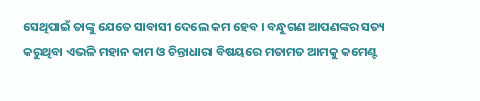ସେଥିପାଇଁ ତାଙ୍କୁ ଯେତେ ସାବାସୀ ଦେଲେ କମ ହେବ । ବନ୍ଧୁଗଣ ଆପଣଙ୍କର ସତ୍ୟ କରୁଥିବା ଏଭଳି ମହାନ କାମ ଓ ଚିନ୍ତାଧାରା ବିଷୟରେ ମତାମତ ଆମକୁ କମେଣ୍ଟ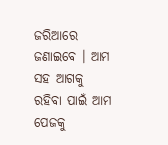ଜରିଆରେ ଜଣାଇବେ । ଆମ ସହ ଆଗକୁ ରହିବା ପାଇଁ ଆମ ପେଜକୁ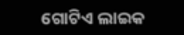ଗୋଟିଏ ଲାଇକ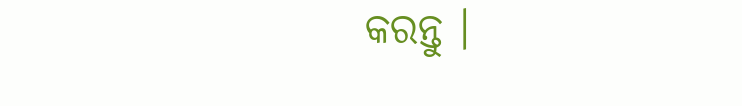କରନ୍ତୁ ।